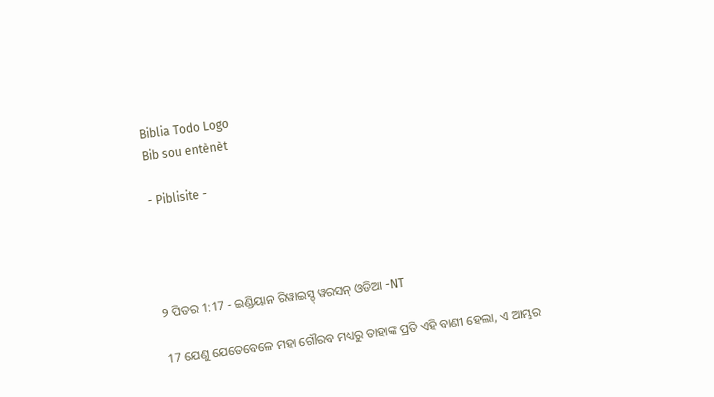Biblia Todo Logo
Bib sou entènèt

- Piblisite -




୨ ପିତର 1:17 - ଇଣ୍ଡିୟାନ ରିୱାଇସ୍ଡ୍ ୱରସନ୍ ଓଡିଆ -NT

17 ଯେଣୁ ଯେତେବେଳେ ମହା ଗୌରବ ମଧ୍ୟରୁ ତାହାଙ୍କ ପ୍ରତି ଏହି ବାଣୀ ହେଲା, ଏ ଆମ୍ଭର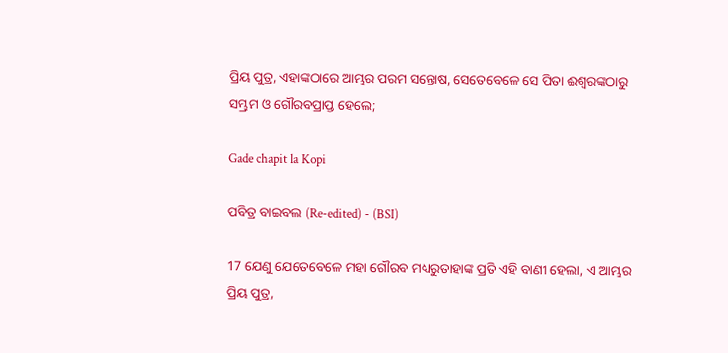ପ୍ରିୟ ପୁତ୍ର, ଏହାଙ୍କଠାରେ ଆମ୍ଭର ପରମ ସନ୍ତୋଷ, ସେତେବେଳେ ସେ ପିତା ଈଶ୍ବରଙ୍କଠାରୁ ସମ୍ଭ୍ରମ ଓ ଗୌରବପ୍ରାପ୍ତ ହେଲେ;

Gade chapit la Kopi

ପବିତ୍ର ବାଇବଲ (Re-edited) - (BSI)

17 ଯେଣୁ ଯେତେବେଳେ ମହା ଗୌରବ ମଧ୍ୟରୁତାହାଙ୍କ ପ୍ରତି ଏହି ବାଣୀ ହେଲା, ଏ ଆମ୍ଭର ପ୍ରିୟ ପୁତ୍ର,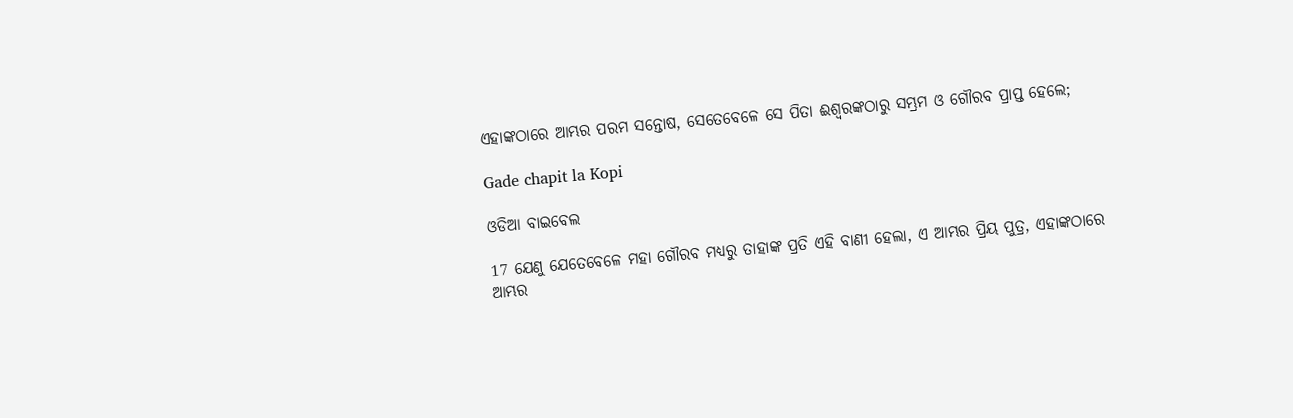ଏହାଙ୍କଠାରେ ଆମ୍ଭର ପରମ ସନ୍ତୋଷ, ସେତେବେଳେ ସେ ପିତା ଈଶ୍ଵରଙ୍କଠାରୁ ସମ୍ଭ୍ରମ ଓ ଗୌରବ ପ୍ରାପ୍ତ ହେଲେ;

Gade chapit la Kopi

ଓଡିଆ ବାଇବେଲ

17 ଯେଣୁ ଯେତେବେଳେ ମହା ଗୌରବ ମଧ୍ୟରୁ ତାହାଙ୍କ ପ୍ରତି ଏହି ବାଣୀ ହେଲା, ଏ ଆମ୍ଭର ପ୍ରିୟ ପୁତ୍ର, ଏହାଙ୍କଠାରେ ଆମ୍ଭର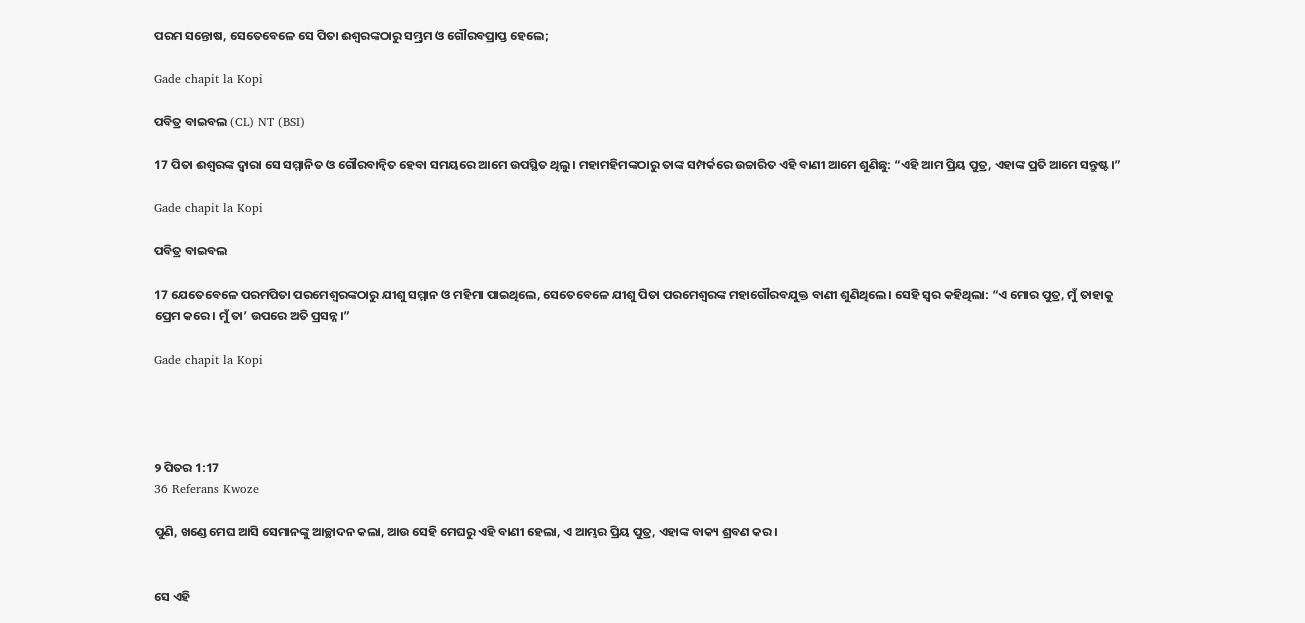ପରମ ସନ୍ତୋଷ, ସେତେବେଳେ ସେ ପିତା ଈଶ୍ୱରଙ୍କଠାରୁ ସମ୍ଭ୍ରମ ଓ ଗୌରବପ୍ରାପ୍ତ ହେଲେ;

Gade chapit la Kopi

ପବିତ୍ର ବାଇବଲ (CL) NT (BSI)

17 ପିତା ଈଶ୍ୱରଙ୍କ ଦ୍ୱାରା ସେ ସମ୍ମାନିତ ଓ ଗୌରବାନ୍ୱିତ ହେବା ସମୟରେ ଆମେ ଉପସ୍ଥିତ ଥିଲୁ। ମହାମହିମଙ୍କଠାରୁ ତାଙ୍କ ସମ୍ପର୍କରେ ଉଚ୍ଚାରିତ ଏହି ବାଣୀ ଆମେ ଶୁଣିଛୁ: “ଏହି ଆମ ପ୍ରିୟ ପୁତ୍ର, ଏହାଙ୍କ ପ୍ରତି ଆମେ ସନ୍ତୁଷ୍ଟ।”

Gade chapit la Kopi

ପବିତ୍ର ବାଇବଲ

17 ଯେତେବେଳେ ପରମପିତା ପରମେଶ୍ୱରଙ୍କଠାରୁ ଯୀଶୁ ସମ୍ମାନ ଓ ମହିମା ପାଇଥିଲେ, ସେତେବେଳେ ଯୀଶୁ ପିତା ପରମେଶ୍ୱରଙ୍କ ମହାଗୌରବଯୁକ୍ତ ବାଣୀ ଶୁଣିଥିଲେ। ସେହି ସ୍ୱର କହିଥିଲା: “ଏ ମୋର ପୁତ୍ର, ମୁଁ ତାହାକୁ ପ୍ରେମ କରେ। ମୁଁ ତା’ ଉପରେ ଅତି ପ୍ରସନ୍ନ।”

Gade chapit la Kopi




୨ ପିତର 1:17
36 Referans Kwoze

ପୁଣି, ଖଣ୍ଡେ ମେଘ ଆସି ସେମାନଙ୍କୁ ଆଚ୍ଛାଦନ କଲା, ଆଉ ସେହି ମେଘରୁ ଏହି ବାଣୀ ହେଲା, ଏ ଆମ୍ଭର ପ୍ରିୟ ପୁତ୍ର, ଏହାଙ୍କ ବାକ୍ୟ ଶ୍ରବଣ କର।


ସେ ଏହି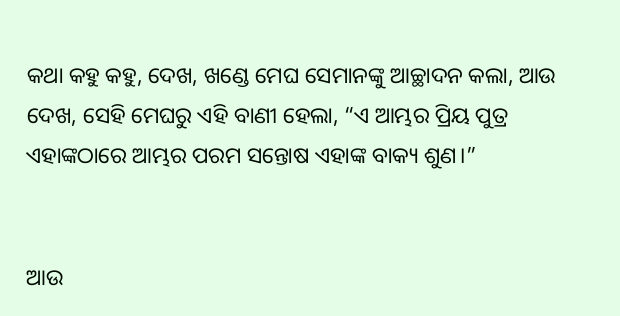କଥା କହୁ କହୁ, ଦେଖ, ଖଣ୍ଡେ ମେଘ ସେମାନଙ୍କୁ ଆଚ୍ଛାଦନ କଲା, ଆଉ ଦେଖ, ସେହି ମେଘରୁ ଏହି ବାଣୀ ହେଲା, “ଏ ଆମ୍ଭର ପ୍ରିୟ ପୁତ୍ର ଏହାଙ୍କଠାରେ ଆମ୍ଭର ପରମ ସନ୍ତୋଷ ଏହାଙ୍କ ବାକ୍ୟ ଶୁଣ।”


ଆଉ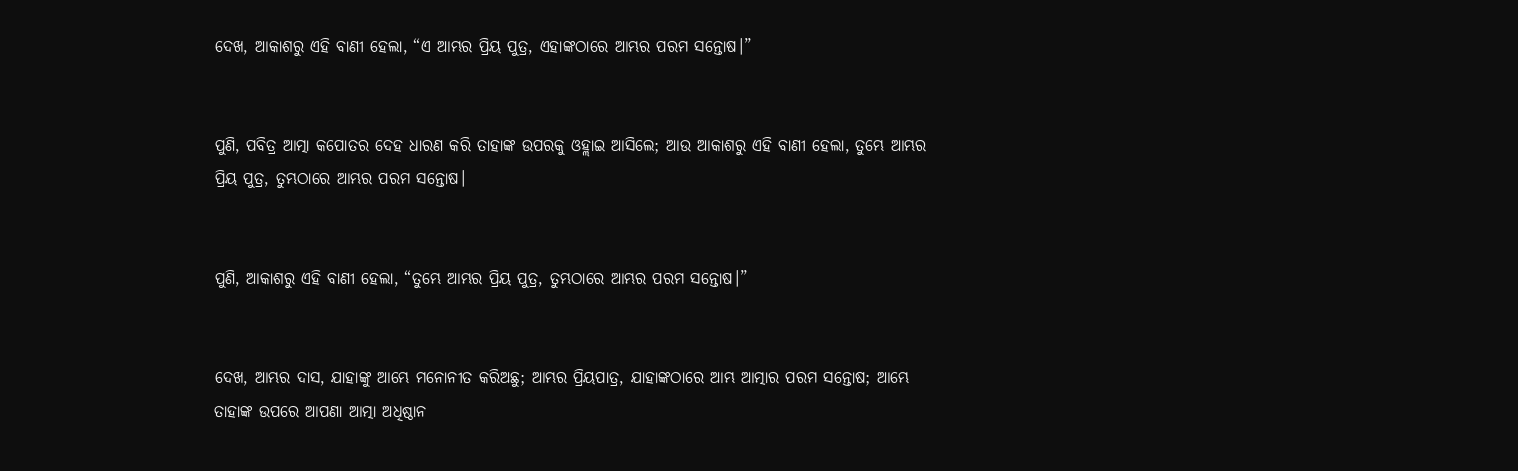ଦେଖ, ଆକାଶରୁ ଏହି ବାଣୀ ହେଲା, “ଏ ଆମ୍ଭର ପ୍ରିୟ ପୁତ୍ର, ଏହାଙ୍କଠାରେ ଆମ୍ଭର ପରମ ସନ୍ତୋଷ।”


ପୁଣି, ପବିତ୍ର ଆତ୍ମା କପୋତର ଦେହ ଧାରଣ କରି ତାହାଙ୍କ ଉପରକୁ ଓହ୍ଲାଇ ଆସିଲେ; ଆଉ ଆକାଶରୁ ଏହି ବାଣୀ ହେଲା, ତୁମ୍ଭେ ଆମ୍ଭର ପ୍ରିୟ ପୁତ୍ର, ତୁମ୍ଭଠାରେ ଆମ୍ଭର ପରମ ସନ୍ତୋଷ।


ପୁଣି, ଆକାଶରୁ ଏହି ବାଣୀ ହେଲା, “ତୁମ୍ଭେ ଆମ୍ଭର ପ୍ରିୟ ପୁତ୍ର, ତୁମ୍ଭଠାରେ ଆମ୍ଭର ପରମ ସନ୍ତୋଷ।”


ଦେଖ, ଆମ୍ଭର ଦାସ, ଯାହାଙ୍କୁ ଆମ୍ଭେ ମନୋନୀତ କରିଅଛୁ; ଆମ୍ଭର ପ୍ରିୟପାତ୍ର, ଯାହାଙ୍କଠାରେ ଆମ୍ଭ ଆତ୍ମାର ପରମ ସନ୍ତୋଷ; ଆମ୍ଭେ ତାହାଙ୍କ ଉପରେ ଆପଣା ଆତ୍ମା ଅଧିଷ୍ଠାନ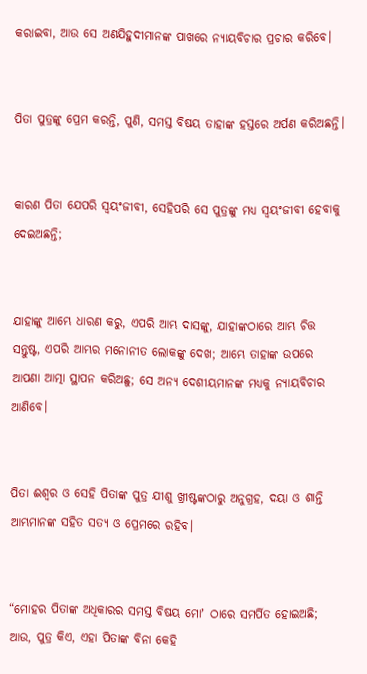କରାଇବା, ଆଉ ସେ ଅଣଯିହୁଦୀମାନଙ୍କ ପାଖରେ ନ୍ୟାୟବିଚାର ପ୍ରଚାର କରିବେ।


ପିତା ପୁତ୍ରଙ୍କୁ ପ୍ରେମ କରନ୍ତି, ପୁଣି, ସମସ୍ତ ବିଷୟ ତାହାଙ୍କ ହସ୍ତରେ ଅର୍ପଣ କରିଅଛନ୍ତି।


କାରଣ ପିତା ଯେପରି ସ୍ୱୟଂଜୀବୀ, ସେହିପରି ସେ ପୁତ୍ରଙ୍କୁ ମଧ୍ୟ ସ୍ୱୟଂଜୀବୀ ହେବାକୁ ଦେଇଅଛନ୍ତି;


ଯାହାଙ୍କୁ ଆମ୍ଭେ ଧାରଣ କରୁ, ଏପରି ଆମ୍ଭ ଦାସଙ୍କୁ, ଯାହାଙ୍କଠାରେ ଆମ୍ଭ ଚିତ୍ତ ସନ୍ତୁଷ୍ଟ, ଏପରି ଆମ୍ଭର ମନୋନୀତ ଲୋକଙ୍କୁ ଦେଖ; ଆମ୍ଭେ ତାହାଙ୍କ ଉପରେ ଆପଣା ଆତ୍ମା ସ୍ଥାପନ କରିଅଛୁ; ସେ ଅନ୍ୟ ଦେଶୀୟମାନଙ୍କ ମଧ୍ୟକୁ ନ୍ୟାୟବିଚାର ଆଣିବେ।


ପିତା ଈଶ୍ବର ଓ ସେହି ପିତାଙ୍କ ପୁତ୍ର ଯୀଶୁ ଖ୍ରୀଷ୍ଟଙ୍କଠାରୁ ଅନୁଗ୍ରହ, ଦୟା ଓ ଶାନ୍ତି ଆମ୍ଭମାନଙ୍କ ସହିତ ସତ୍ୟ ଓ ପ୍ରେମରେ ରହିବ।


“ମୋହର ପିତାଙ୍କ ଅଧିକାରର ସମସ୍ତ ବିଷୟ ମୋʼ ଠାରେ ସମର୍ପିତ ହୋଇଅଛି; ଆଉ, ପୁତ୍ର କିଏ, ଏହା ପିତାଙ୍କ ବିନା କେହି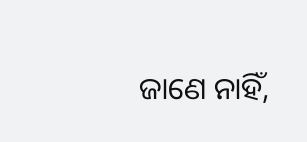ଜାଣେ ନାହିଁ,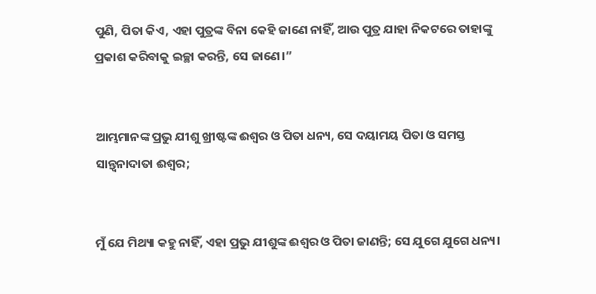ପୁଣି, ପିତା କିଏ, ଏହା ପୁତ୍ରଙ୍କ ବିନା କେହି ଜାଣେ ନାହିଁ, ଆଉ ପୁତ୍ର ଯାହା ନିକଟରେ ତାହାଙ୍କୁ ପ୍ରକାଶ କରିବାକୁ ଇଚ୍ଛା କରନ୍ତି, ସେ ଜାଣେ।”


ଆମ୍ଭମାନଙ୍କ ପ୍ରଭୁ ଯୀଶୁ ଖ୍ରୀଷ୍ଟଙ୍କ ଈଶ୍ବର ଓ ପିତା ଧନ୍ୟ, ସେ ଦୟାମୟ ପିତା ଓ ସମସ୍ତ ସାନ୍ତ୍ୱନାଦାତା ଈଶ୍ବର;


ମୁଁ ଯେ ମିଥ୍ୟା କହୁ ନାହିଁ, ଏହା ପ୍ରଭୁ ଯୀଶୁଙ୍କ ଈଶ୍ବର ଓ ପିତା ଜାଣନ୍ତି; ସେ ଯୁଗେ ଯୁଗେ ଧନ୍ୟ।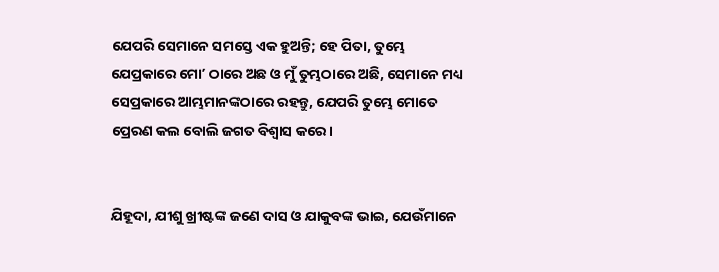ଯେପରି ସେମାନେ ସମସ୍ତେ ଏକ ହୁଅନ୍ତି; ହେ ପିତା, ତୁମ୍ଭେ ଯେପ୍ରକାରେ ମୋʼ ଠାରେ ଅଛ ଓ ମୁଁ ତୁମ୍ଭଠାରେ ଅଛି, ସେମାନେ ମଧ୍ୟ ସେପ୍ରକାରେ ଆମ୍ଭମାନଙ୍କଠାରେ ରହନ୍ତୁ, ଯେପରି ତୁମ୍ଭେ ମୋତେ ପ୍ରେରଣ କଲ ବୋଲି ଜଗତ ବିଶ୍ୱାସ କରେ।


ଯିହୂଦା, ଯୀଶୁ ଖ୍ରୀଷ୍ଟଙ୍କ ଜଣେ ଦାସ ଓ ଯାକୁବଙ୍କ ଭାଇ, ଯେଉଁମାନେ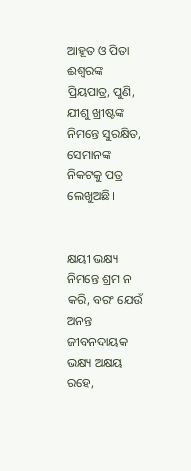ଆହୂତ ଓ ପିତା ଈଶ୍ବରଙ୍କ ପ୍ରିୟପାତ୍ର, ପୁଣି, ଯୀଶୁ ଖ୍ରୀଷ୍ଟଙ୍କ ନିମନ୍ତେ ସୁରକ୍ଷିତ, ସେମାନଙ୍କ ନିକଟକୁ ପତ୍ର ଲେଖୁଅଛି।


କ୍ଷୟୀ ଭକ୍ଷ୍ୟ ନିମନ୍ତେ ଶ୍ରମ ନ କରି, ବରଂ ଯେଉଁ ଅନନ୍ତ ଜୀବନଦାୟକ ଭକ୍ଷ୍ୟ ଅକ୍ଷୟ ରହେ,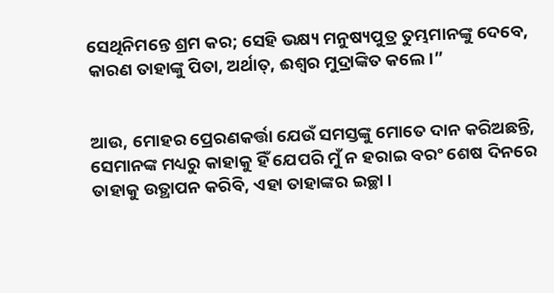ସେଥିନିମନ୍ତେ ଶ୍ରମ କର; ସେହି ଭକ୍ଷ୍ୟ ମନୁଷ୍ୟପୁତ୍ର ତୁମ୍ଭମାନଙ୍କୁ ଦେବେ, କାରଣ ତାହାଙ୍କୁ ପିତା, ଅର୍ଥାତ୍‍, ଈଶ୍ବର ମୁଦ୍ରାଙ୍କିତ କଲେ।”


ଆଉ, ମୋହର ପ୍ରେରଣକର୍ତ୍ତା ଯେଉଁ ସମସ୍ତଙ୍କୁ ମୋତେ ଦାନ କରିଅଛନ୍ତି, ସେମାନଙ୍କ ମଧ୍ୟରୁ କାହାକୁ ହିଁ ଯେପରି ମୁଁ ନ ହରାଇ ବରଂ ଶେଷ ଦିନରେ ତାହାକୁ ଉତ୍ଥାପନ କରିବି, ଏହା ତାହାଙ୍କର ଇଚ୍ଛା।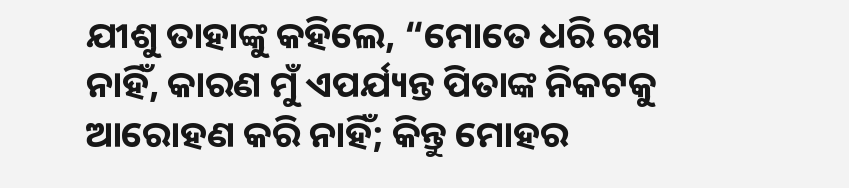ଯୀଶୁ ତାହାଙ୍କୁ କହିଲେ, “ମୋତେ ଧରି ରଖ ନାହିଁ, କାରଣ ମୁଁ ଏପର୍ଯ୍ୟନ୍ତ ପିତାଙ୍କ ନିକଟକୁ ଆରୋହଣ କରି ନାହିଁ; କିନ୍ତୁ ମୋହର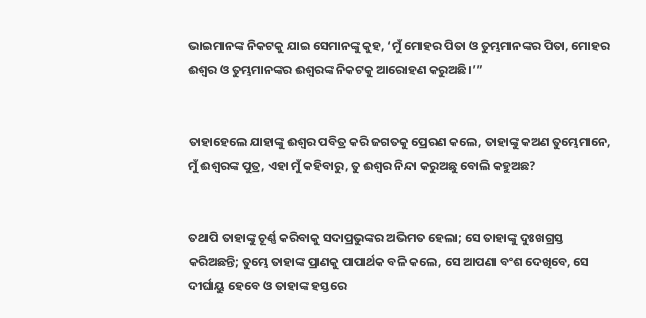ଭାଇମାନଙ୍କ ନିକଟକୁ ଯାଇ ସେମାନଙ୍କୁ କୁହ, ‘ମୁଁ ମୋହର ପିତା ଓ ତୁମ୍ଭମାନଙ୍କର ପିତା, ମୋହର ଈଶ୍ବର ଓ ତୁମ୍ଭମାନଙ୍କର ଈଶ୍ବରଙ୍କ ନିକଟକୁ ଆରୋହଣ କରୁଅଛି।’”


ତାହାହେଲେ ଯାହାଙ୍କୁ ଈଶ୍ବର ପବିତ୍ର କରି ଜଗତକୁ ପ୍ରେରଣ କଲେ, ତାହାଙ୍କୁ କଅଣ ତୁମ୍ଭେମାନେ, ମୁଁ ଈଶ୍ବରଙ୍କ ପୁତ୍ର, ଏହା ମୁଁ କହିବାରୁ, ତୁ ଈଶ୍ବର ନିନ୍ଦା କରୁଅଛୁ ବୋଲି କହୁଅଛ?


ତଥାପି ତାହାଙ୍କୁ ଚୂର୍ଣ୍ଣ କରିବାକୁ ସଦାପ୍ରଭୁଙ୍କର ଅଭିମତ ହେଲା; ସେ ତାହାଙ୍କୁ ଦୁଃଖଗ୍ରସ୍ତ କରିଅଛନ୍ତି; ତୁମ୍ଭେ ତାହାଙ୍କ ପ୍ରାଣକୁ ପାପାର୍ଥକ ବଳି କଲେ, ସେ ଆପଣା ବଂଶ ଦେଖିବେ, ସେ ଦୀର୍ଘାୟୁ ହେବେ ଓ ତାହାଙ୍କ ହସ୍ତରେ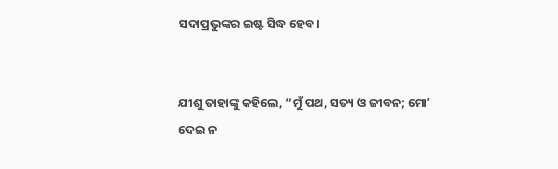ସଦାପ୍ରଭୁଙ୍କର ଇଷ୍ଟ ସିଦ୍ଧ ହେବ।


ଯୀଶୁ ତାହାଙ୍କୁ କହିଲେ, “ମୁଁ ପଥ, ସତ୍ୟ ଓ ଜୀବନ; ମୋʼ ଦେଇ ନ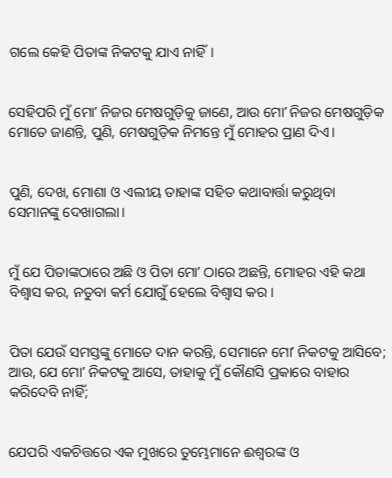ଗଲେ କେହି ପିତାଙ୍କ ନିକଟକୁ ଯାଏ ନାହିଁ।


ସେହିପରି ମୁଁ ମୋʼ ନିଜର ମେଷଗୁଡ଼ିକୁ ଜାଣେ, ଆଉ ମୋʼ ନିଜର ମେଷଗୁଡ଼ିକ ମୋତେ ଜାଣନ୍ତି, ପୁଣି, ମେଷଗୁଡ଼ିକ ନିମନ୍ତେ ମୁଁ ମୋହର ପ୍ରାଣ ଦିଏ।


ପୁଣି, ଦେଖ, ମୋଶା ଓ ଏଲୀୟ ତାହାଙ୍କ ସହିତ କଥାବାର୍ତ୍ତା କରୁଥିବା ସେମାନଙ୍କୁ ଦେଖାଗଲା।


ମୁଁ ଯେ ପିତାଙ୍କଠାରେ ଅଛି ଓ ପିତା ମୋʼ ଠାରେ ଅଛନ୍ତି, ମୋହର ଏହି କଥା ବିଶ୍ୱାସ କର, ନତୁବା କର୍ମ ଯୋଗୁଁ ହେଲେ ବିଶ୍ୱାସ କର।


ପିତା ଯେଉଁ ସମସ୍ତଙ୍କୁ ମୋତେ ଦାନ କରନ୍ତି, ସେମାନେ ମୋʼ ନିକଟକୁ ଆସିବେ; ଆଉ, ଯେ ମୋʼ ନିକଟକୁ ଆସେ, ତାହାକୁ ମୁଁ କୌଣସି ପ୍ରକାରେ ବାହାର କରିଦେବି ନାହିଁ;


ଯେପରି ଏକଚିତ୍ତରେ ଏକ ମୁଖରେ ତୁମ୍ଭେମାନେ ଈଶ୍ବରଙ୍କ ଓ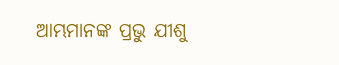ଆମ୍ଭମାନଙ୍କ ପ୍ରଭୁ ଯୀଶୁ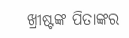ଖ୍ରୀଷ୍ଟଙ୍କ ପିତାଙ୍କର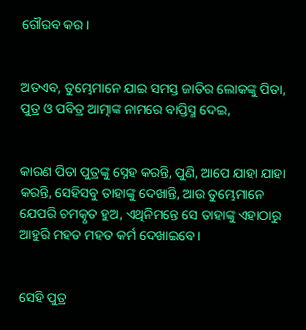ଗୌରବ କର।


ଅତଏବ, ତୁମ୍ଭେମାନେ ଯାଇ ସମସ୍ତ ଜାତିର ଲୋକଙ୍କୁ ପିତା, ପୁତ୍ର ଓ ପବିତ୍ର ଆତ୍ମାଙ୍କ ନାମରେ ବାପ୍ତିସ୍ମ ଦେଇ,


କାରଣ ପିତା ପୁତ୍ରଙ୍କୁ ସ୍ନେହ କରନ୍ତି, ପୁଣି, ଆପେ ଯାହା ଯାହା କରନ୍ତି, ସେହିସବୁ ତାହାଙ୍କୁ ଦେଖାନ୍ତି, ଆଉ ତୁମ୍ଭେମାନେ ଯେପରି ଚମତ୍କୃତ ହୁଅ, ଏଥିନିମନ୍ତେ ସେ ତାହାଙ୍କୁ ଏହାଠାରୁ ଆହୁରି ମହତ‍ ମହତ‍ କର୍ମ ଦେଖାଇବେ।


ସେହି ପୁତ୍ର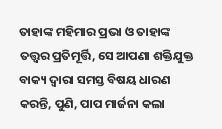ତାହାଙ୍କ ମହିମାର ପ୍ରଭା ଓ ତାହାଙ୍କ ତତ୍ତ୍ୱର ପ୍ରତିମୂର୍ତ୍ତି, ସେ ଆପଣା ଶକ୍ତିଯୁକ୍ତ ବାକ୍ୟ ଦ୍ୱାରା ସମସ୍ତ ବିଷୟ ଧାରଣ କରନ୍ତି, ପୁଣି, ପାପ ମାର୍ଜନା କଲା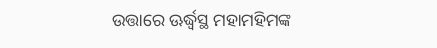ଉତ୍ତାରେ ଊର୍ଦ୍ଧ୍ୱସ୍ଥ ମହାମହିମଙ୍କ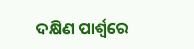ଦକ୍ଷିଣ ପାର୍ଶ୍ୱରେ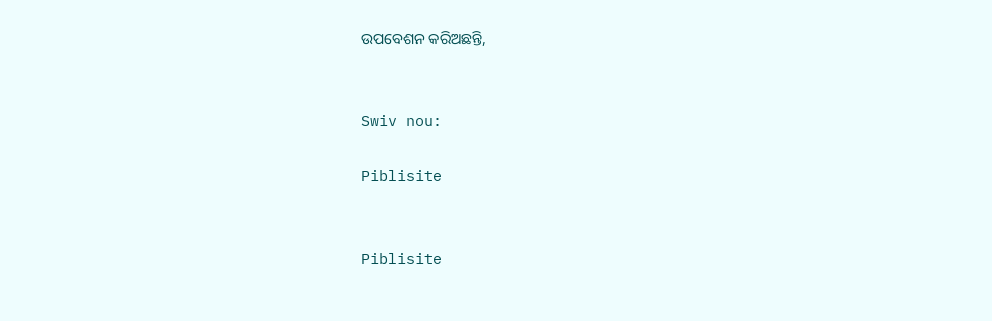ଉପବେଶନ କରିଅଛନ୍ତି,


Swiv nou:

Piblisite


Piblisite